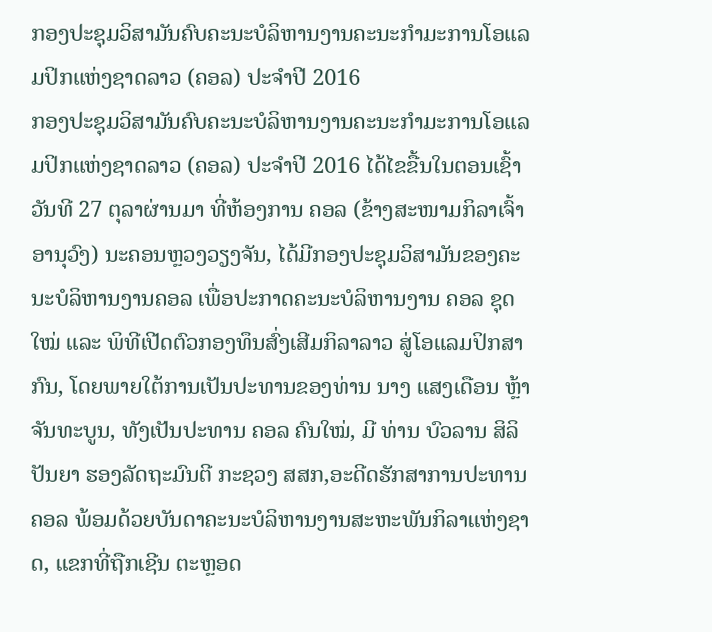ກອງປະຊຸມວິສາມັນຄົບຄະນະບໍລິຫານງານຄະນະກຳມະການໂອແລມປິກແຫ່ງຊາດລາວ (ຄອລ) ປະຈຳປີ 2016
ກອງປະຊຸມວິສາມັນຄົບຄະນະບໍລິຫານງານຄະນະກຳມະການໂອແລມປິກແຫ່ງຊາດລາວ (ຄອລ) ປະຈຳປີ 2016 ໄດ້ໄຂຂື້ນໃນຕອນເຊົ້າວັນທີ 27 ຕຸລາຜ່ານມາ ທີ່ຫ້ອງການ ຄອລ (ຂ້າງສະໜາມກິລາເຈົ້າອານຸວົງ) ນະຄອນຫຼວງວຽງຈັນ, ໄດ້ມີກອງປະຊຸມວິສາມັນຂອງຄະນະບໍລິຫານງານຄອລ ເພື່ອປະກາດຄະນະບໍລິຫານງານ ຄອລ ຊຸດໃໝ່ ແລະ ພິທີເປີດຕົວກອງທຶນສົ່ງເສີມກິລາລາວ ສູ່ໂອແລມປິກສາກົນ, ໂດຍພາຍໃຕ້ການເປັນປະທານຂອງທ່ານ ນາງ ແສງເດືອນ ຫຼ້າຈັນທະບູນ, ທັງເປັນປະທານ ຄອລ ຄົນໃໝ່, ມີ ທ່ານ ບົວລານ ສິລິປັນຍາ ຮອງລັດຖະມົນຕີ ກະຊວງ ສສກ,ອະດີດຮັກສາການປະທານ ຄອລ ພ້ອມດ້ວຍບັນດາຄະນະບໍລິຫານງານສະຫະພັນກິລາແຫ່ງຊາດ, ແຂກທີ່ຖືກເຊີນ ຕະຫຼອດ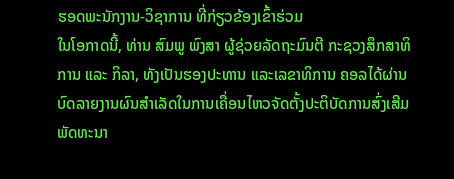ຮອດພະນັກງານ-ວິຊາການ ທີ່ກ່ຽວຂ້ອງເຂົ້າຮ່ວມ
ໃນໂອກາດນີ້, ທ່ານ ສົມພູ ພົງສາ ຜູ້ຊ່ວຍລັດຖະມົນຕີ ກະຊວງສຶກສາທິການ ແລະ ກິລາ, ທັງເປັນຮອງປະທານ ແລະເລຂາທິການ ຄອລໄດ້ຜ່ານບົດລາຍງານຜົນສຳເລັດໃນການເຄື່ອນໄຫວຈັດຕັ້ງປະຕິບັດການສົ່ງເສີມພັດທະນາ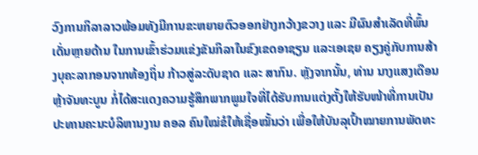ວົງການກິລາລາວພ້ອມທັງມີການຂະຫຍາຍຕົວອອກຢ່າງກວ້າງຂວາງ ແລະ ມີຜົນສຳເລັດທີ່ພົ້ນເດັ່ນຫຼາຍດ້ານ ໃນການເຂົ້າຮ່ວມແຂ່ງຂັນກິລາໃນຂົງເຂດອາຊຽນ ແລະເອເຊຍ ຄຽງຄູ່ກັບການສ້າງບຸຄະລາກອນຈາກທ້ອງຖິ່ນ ກ້າວສູ່ລະດັບຊາດ ແລະ ສາກົນ. ຫຼັງຈາກນັ້ນ, ທ່ານ ນາງແສງເດືອນ ຫຼ້າຈັນທະບູນ ກໍ່ໄດ້ສະແດງຄວາມຮູ້ສຶກພາກພູມໃຈທີ່ໄດ້ຮັບການແຕ່ງຕັ້ງໃຫ້ຮັບໜ້າທີ່ການເປັນປະທານຄະນະບໍລິຫານງານ ຄອລ ຄົນໃໝ່ຂໍໃຫ້ເຊື່ອໝັ້ນວ່າ ເພື່ອໃຫ້ບັນລຸເປົ້າໝາຍການພັດທະ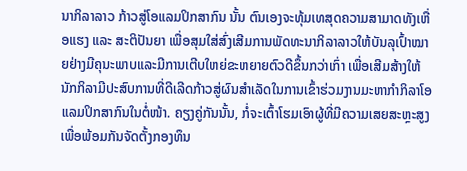ນາກິລາລາວ ກ້າວສູ່ໂອແລມປິກສາກົນ ນັ້ນ ຕົນເອງຈະທຸ້ມເທສຸດຄວາມສາມາດທັງເຫື່ອແຮງ ແລະ ສະຕິປັນຍາ ເພື່ອສຸມໃສ່ສົ່ງເສີມການພັດທະນາກິລາລາວໃຫ້ບັນລຸເປົ້າໝາຍຢ່າງມີຄຸນະພາບແລະມີການເຕີບໃຫຍ່ຂະຫຍາຍຕົວດີຂຶ້ນກວ່າເກົ່າ ເພື່ອເສີມສ້າງໃຫ້ນັກກິລາມີປະສົບການທີ່ດີເລີດກ້າວສູ່ຜົນສຳເລັດໃນການເຂົ້າຮ່ວມງານມະຫາກຳກິລາໂອແລມປິກສາກົນໃນຕໍ່ໜ້າ. ຄຽງຄູ່ກັນນັ້ນ, ກໍ່ຈະເຕົ້າໂຮມເອົາຜູ້ທີ່ມີຄວາມເສຍສະຫຼະສູງ ເພື່ອພ້ອມກັນຈັດຕັ້ງກອງທຶນ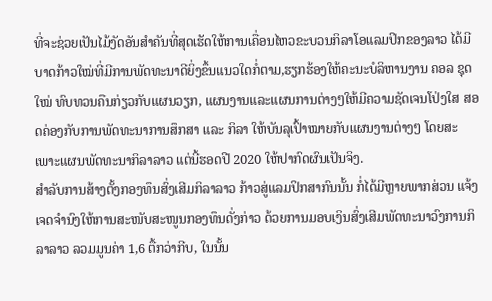ທີ່ຈະຊ່ວຍເປັນໄມ້ງັດອັນສຳຄັນທີ່ສຸດເຮັດໃຫ້ການເຄື່ອນໄຫວຂະບວນກິລາໂອແລມປິກຂອງລາວ ໄດ້ມີບາດກ້າວໃໝ່ທີ່ມີການພັດທະນາດີຍິ່ງຂຶ້ນແນວໃດກໍ່ຕາມ,ຮຽກຮ້ອງໃຫ້ຄະນະບໍລິຫານງານ ຄອລ ຊຸດໃໝ່ ທົບທວນຄືນກ່ຽວກັບແຜນວຽກ, ແຜນງານແລະແຜນການຕ່າງໆໃຫ້ມີຄວາມຊັດເຈນໂປ່ງໃສ ສອດຄ່ອງກັບການພັດທະນາການສຶກສາ ແລະ ກິລາ ໃຫ້ບັນລຸເປົ້າໝາຍກັບແຜນງານຕ່າງໆ ໂດຍສະເພາະແຜນພັດທະນາກິລາລາວ ແຕ່ນີ້ຮອດປີ 2020 ໃຫ້ປາກົດຜົນເປັນຈິງ.
ສຳລັບການສ້າງຕັ້ງກອງທຶນສົ່ງເສີມກິລາລາວ ກ້າວສູ່ແລມປິກສາກົນນັ້ນ ກໍ່ໄດ້ມີຫຼາຍພາກສ່ວນ ແຈ້ງເຈດຈຳນົງໃຫ້ການສະໜັບສະໜູນກອງທຶນດັ່ງກ່າວ ດ້ວຍການມອບເງິນສົ່ງເສີມພັດທະນາວົງການກິລາລາວ ລວມມູນຄ່າ 1,6 ຕື້ກວ່າກີບ, ໃນນັ້ນ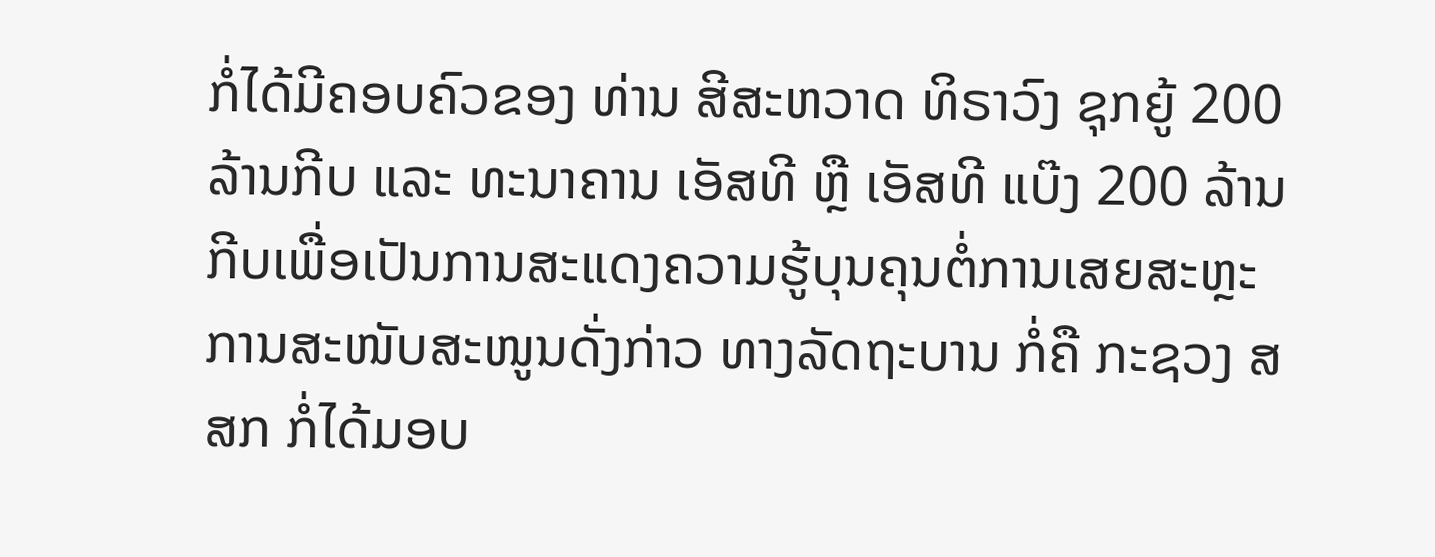ກໍ່ໄດ້ມີຄອບຄົວຂອງ ທ່ານ ສີສະຫວາດ ທິຣາວົງ ຊຸກຍູ້ 200 ລ້ານກີບ ແລະ ທະນາຄານ ເອັສທີ ຫຼື ເອັສທີ ແບ໊ງ 200 ລ້ານກີບເພື່ອເປັນການສະແດງຄວາມຮູ້ບຸນຄຸນຕໍ່ການເສຍສະຫຼະການສະໜັບສະໜູນດັ່ງກ່າວ ທາງລັດຖະບານ ກໍ່ຄື ກະຊວງ ສສກ ກໍ່ໄດ້ມອບ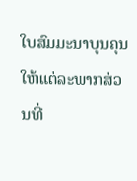ໃບສົມມະນາບຸນຄຸນໃຫ້ແຕ່ລະພາກສ່ວນທີ່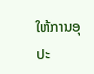ໃຫ້ການອຸປະ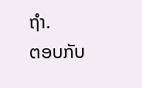ຖຳ.
ຕອບກັບ